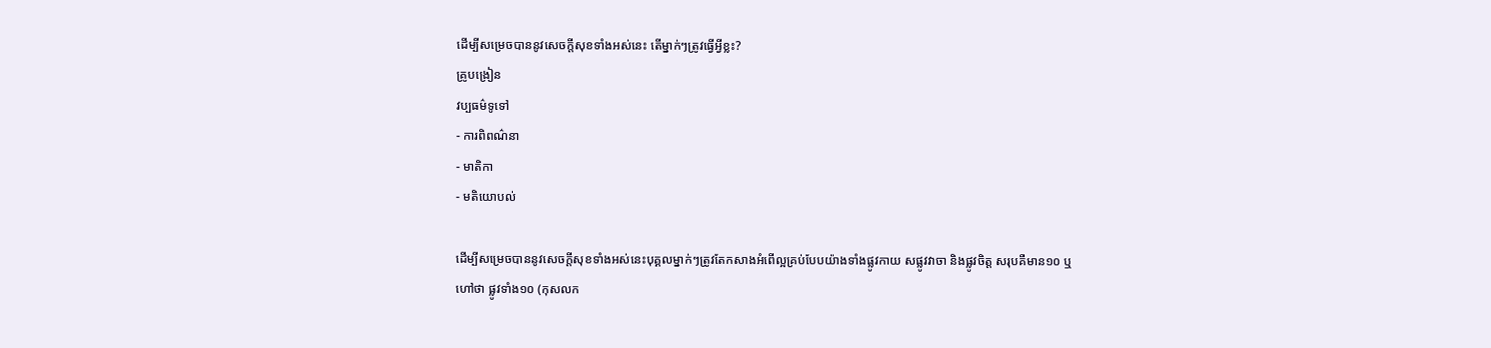ដើម្បីសម្រេចបាននូវសេចក្តីសុខទាំងអស់នេះ តើម្នាក់ៗត្រូវធ្វើអ្វីខ្លះ?
គ្រូបង្រៀន
វប្បធម៌ទូទៅ
- ការពិពណ៌នា
- មាតិកា
- មតិយោបល់

ដើម្បីសម្រេចបាននូវសេចក្តីសុខទាំងអស់នេះបុគ្គលម្នាក់ៗត្រូវតែកសាងអំពើល្អគ្រប់បែបយ៉ាងទាំងផ្លូវកាយ សផ្លូវវាចា និងផ្លូវចិត្ត សរុបគឺមាន១០ ឬហៅថា ផ្លូវទាំង១០ (កុសលក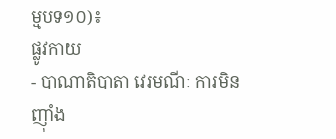ម្មបទ១០)៖
ផ្លូវកាយ
- បាណាតិបាតា វេរមណីៈ ការមិនញ៉ាំង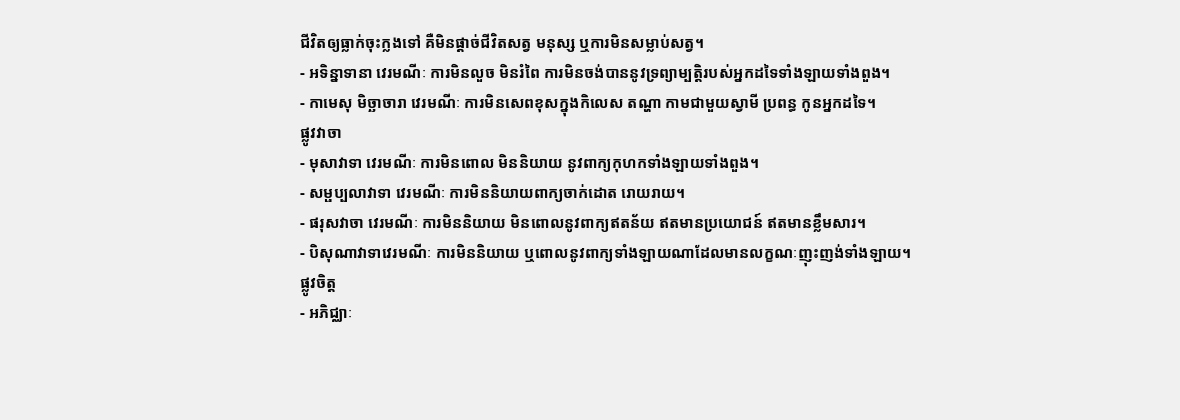ជីវិតឲ្យធ្លាក់ចុះក្លងទៅ គឺមិនផ្ដាច់ជីវិតសត្វ មនុស្ស ឬការមិនសម្លាប់សត្វ។
- អទិន្នាទានា វេរមណីៈ ការមិនលួច មិនរំពៃ ការមិនចង់បាននូវទ្រព្យាម្បត្តិរបស់អ្នកដទៃទាំងឡាយទាំងពួង។
- កាមេសុ មិច្ឆាចារា វេរមណីៈ ការមិនសេពខុសក្នុងកិលេស តណ្ហា កាមជាមួយស្វាមី ប្រពន្ធ កូនអ្នកដទៃ។
ផ្លូវវាចា
- មុសាវាទា វេរមណីៈ ការមិនពោល មិននិយាយ នូវពាក្យកុហកទាំងឡាយទាំងពួង។
- សម្ផប្បលាវាទា វេរមណីៈ ការមិននិយាយពាក្យចាក់ដោត រោយរាយ។
- ផរុសវាចា វេរមណីៈ ការមិននិយាយ មិនពោលនូវពាក្យឥតន័យ ឥតមានប្រយោជន៍ ឥតមានខ្លឹមសារ។
- បិសុណាវាទាវេរមណីៈ ការមិននិយាយ ឬពោលនូវពាក្យទាំងឡាយណាដែលមានលក្ខណៈញុះញង់ទាំងឡាយ។
ផ្លូវចិត្ត
- អភិជ្ឈាៈ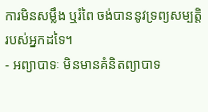ការមិនសម្លឹង ឬរំពៃ ចង់បាននូវទ្រព្យសម្បត្តិរបស់អ្នកដទៃ។
- អព្យាបាទៈ មិនមានគំនិតព្យាបាទ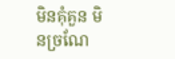មិនគុំគួន មិនច្រណែ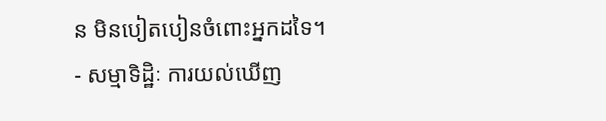ន មិនបៀតបៀនចំពោះអ្នកដទៃ។
- សម្មាទិដ្ឋិៈ ការយល់ឃើញ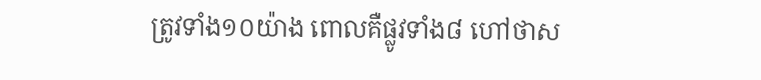ត្រូវទាំង១០យ៉ាង ពោលគឺផ្លូវទាំង៨ ហៅថាស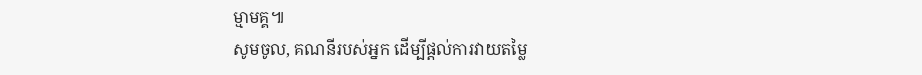ម្មាមគ្គ៕
សូមចូល, គណនីរបស់អ្នក ដើម្បីផ្តល់ការវាយតម្លៃ